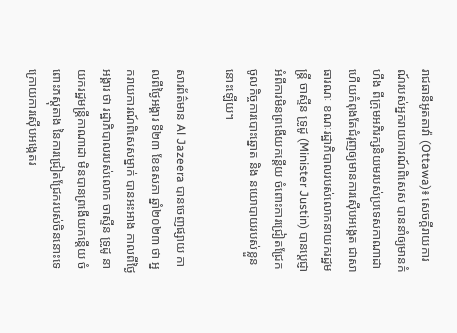រាជធានីអូតតាវ៉ា (Ottawa)៖ សេចក្ដីរាយការណ៍របស់អ្នករាយការណ៍ពិសេស បាននាំឲ្យមានកំហឹង ពីក្រុមអភិរក្សនិយមរបស់ប្រទេសកាណាដា ហើយកំពុងតែជំរុញឲ្យមានការស៊ើបអង្កេត ជាសាធារណៈ ខណៈរដ្ឋាភិបាលរបស់លោកនាយករដ្ឋមន្រ្ដី ចាស្ទីន ទ្រូដូ (Minister Justin) បានប្ដេជ្ញា អំពីការមិនព្រងើយកន្ដើយ ចំពោះការជ្រៀតជ្រែក ចូលកិច្ចការបោះឆ្នោត និង នយោបាយរបស់ខ្លួននោះឡើយ។

សារព័ត៌មាន Al Jazeera បានចេញផ្សាយ កាលពីថ្ងៃអង្គារ ទី២៣ ខែឧសភា ឆ្នាំ២០២៣ ថា អ្នករាយការណ៍ពិសេសម្នាក់ បានអះអាង កាលពីថ្ងៃអង្គារ ថា រដ្ឋាភិបាលរបស់លោក ចាស្ទីន ទ្រូដូ នាយករដ្ឋមន្រ្ដីកាណាដា មិនបានព្រងើយកន្តើយ ចំពោះភស្តុតាង នៃការជ្រៀតជ្រែករបស់ចិននោះទេ ក្រោយការស៊ើបអង្កេតរ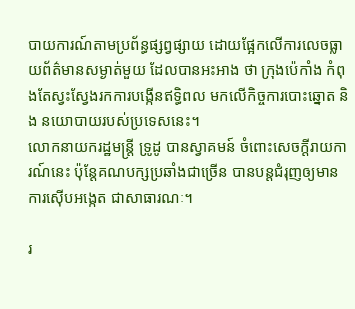បាយការណ៍តាមប្រព័ន្ធផ្សព្វផ្សាយ ដោយផ្អែកលើការលេចធ្លាយព័ត៌មានសម្ងាត់មួយ ដែលបានអះអាង ថា ក្រុងប៉េកាំង កំពុងតែស្វះស្វែងរកការបង្កើនឥទ្ធិពល មកលើកិច្ចការបោះឆ្នោត និង នយោបាយរបស់ប្រទេសនេះ។
លោកនាយករដ្ឋមន្រ្ដី ទ្រូដូ បានស្វាគមន៍ ចំពោះសេចក្ដីរាយការណ៍នេះ ប៉ុន្ដែគណបក្សប្រឆាំងជាច្រើន បានបន្ដជំរុញឲ្យមានការស៊ើបអង្កេត ជាសាធារណៈ។

រ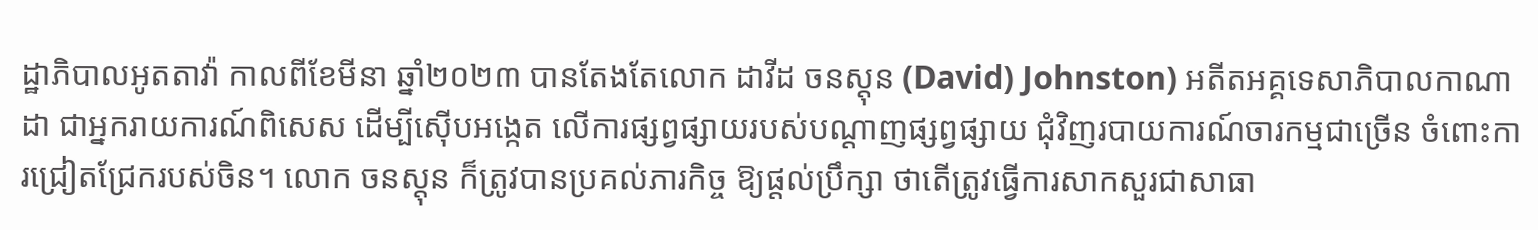ដ្ឋាភិបាលអូតតាវ៉ា កាលពីខែមីនា ឆ្នាំ២០២៣ បានតែងតែលោក ដាវីដ ចនស្ដុន (David) Johnston) អតីតអគ្គទេសាភិបាលកាណាដា ជាអ្នករាយការណ៍ពិសេស ដើម្បីស៊ើបអង្កេត លើការផ្សព្វផ្សាយរបស់បណ្ដាញផ្សព្វផ្សាយ ជុំវិញរបាយការណ៍ចារកម្មជាច្រើន ចំពោះការជ្រៀតជ្រែករបស់ចិន។ លោក ចនស្តុន ក៏ត្រូវបានប្រគល់ភារកិច្ច ឱ្យផ្តល់ប្រឹក្សា ថាតើត្រូវធ្វើការសាកសួរជាសាធា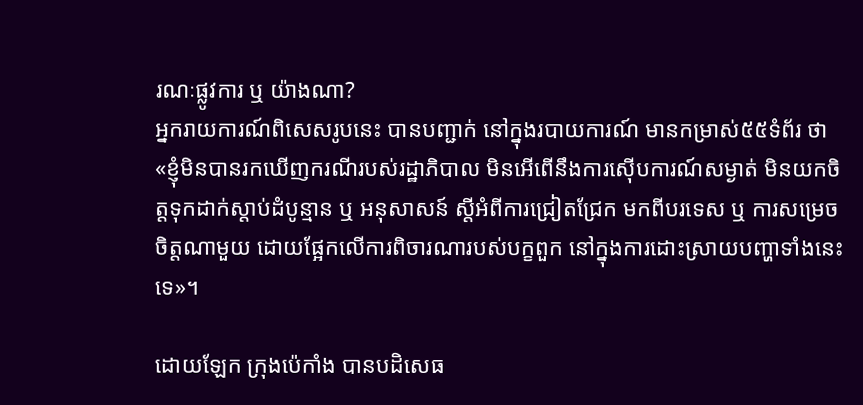រណៈផ្លូវការ ឬ យ៉ាងណា?
អ្នករាយការណ៍ពិសេសរូបនេះ បានបញ្ជាក់ នៅក្នុងរបាយការណ៍ មានកម្រាស់៥៥ទំព័រ ថា «ខ្ញុំមិនបានរកឃើញករណីរបស់រដ្ឋាភិបាល មិនអើពើនឹងការស៊ើបការណ៍សម្ងាត់ មិនយកចិត្តទុកដាក់ស្ដាប់ដំបូន្មាន ឬ អនុសាសន៍ ស្តីអំពីការជ្រៀតជ្រែក មកពីបរទេស ឬ ការសម្រេចចិត្តណាមួយ ដោយផ្អែកលើការពិចារណារបស់បក្ខពួក នៅក្នុងការដោះស្រាយបញ្ហាទាំងនេះទេ»។

ដោយឡែក ក្រុងប៉េកាំង បានបដិសេធ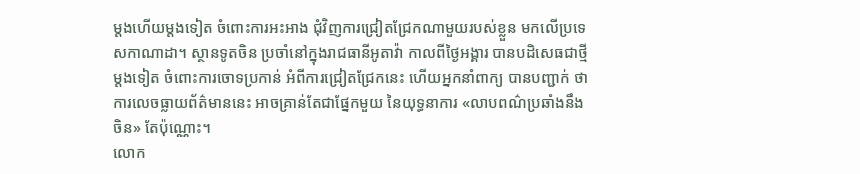ម្តងហើយម្តងទៀត ចំពោះការអះអាង ជុំវិញការជ្រៀតជ្រែកណាមួយរបស់ខ្លួន មកលើប្រទេសកាណាដា។ ស្ថានទូតចិន ប្រចាំនៅក្នុងរាជធានីអូតាវ៉ា កាលពីថ្ងៃអង្គារ បានបដិសេធជាថ្មីម្ដងទៀត ចំពោះការចោទប្រកាន់ អំពីការជ្រៀតជ្រែកនេះ ហើយអ្នកនាំពាក្យ បានបញ្ជាក់ ថា ការលេចធ្លាយព័ត៌មាននេះ អាចគ្រាន់តែជាផ្នែកមួយ នៃយុទ្ធនាការ «លាបពណ៌ប្រឆាំងនឹងចិន» តែប៉ុណ្ណោះ។
លោក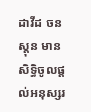ដាវីដ ចនស្ដុន មានសិទ្ធិចូលផ្ដល់អនុស្សរ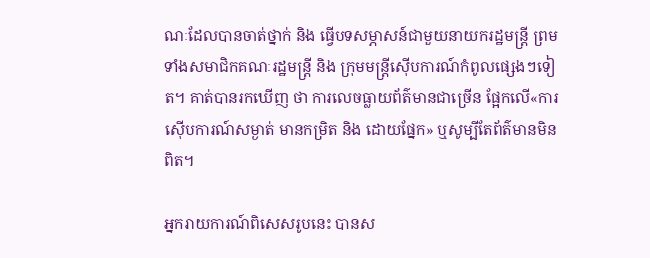ណៈដែលបានចាត់ថ្នាក់ និង ធ្វើបទសម្ភាសន៍ជាមួយនាយករដ្ឋមន្ត្រី ព្រមទាំងសមាជិកគណៈរដ្ឋមន្ត្រី និង ក្រុមមន្ត្រីស៊ើបការណ៍កំពូលផ្សេងៗទៀត។ គាត់បានរកឃើញ ថា ការលេចធ្លាយព័ត៌មានជាច្រើន ផ្អែកលើ«ការស៊ើបការណ៍សម្ងាត់ មានកម្រិត និង ដោយផ្នែក» ឬសូម្បីតែព័ត៌មានមិនពិត។

អ្នករាយការណ៍ពិសេសរូបនេះ បានស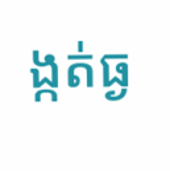ង្កត់ធ្ង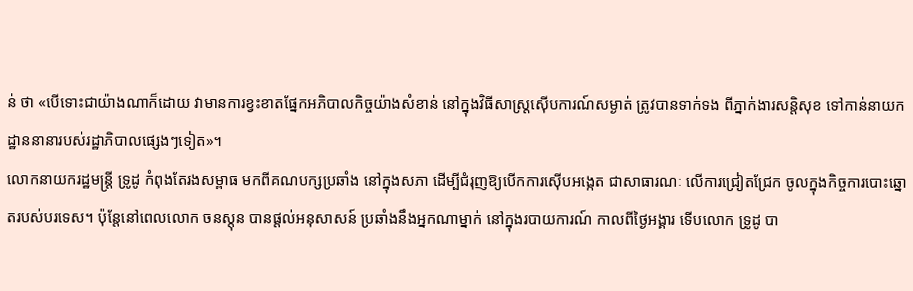ន់ ថា «បើទោះជាយ៉ាងណាក៏ដោយ វាមានការខ្វះខាតផ្នែកអភិបាលកិច្ចយ៉ាងសំខាន់ នៅក្នុងវិធីសាស្រ្ដស៊ើបការណ៍សម្ងាត់ ត្រូវបានទាក់ទង ពីភ្នាក់ងារសន្តិសុខ ទៅកាន់នាយកដ្ឋាននានារបស់រដ្ឋាភិបាលផ្សេងៗទៀត»។
លោកនាយករដ្ឋមន្រ្ដី ទ្រូដូ កំពុងតែរងសម្ពាធ មកពីគណបក្សប្រឆាំង នៅក្នុងសភា ដើម្បីជំរុញឱ្យបើកការស៊ើបអង្កេត ជាសាធារណៈ លើការជ្រៀតជ្រែក ចូលក្នុងកិច្ចការបោះឆ្នោតរបស់បរទេស។ ប៉ុន្តែនៅពេលលោក ចនស្ដុន បានផ្តល់អនុសាសន៍ ប្រឆាំងនឹងអ្នកណាម្នាក់ នៅក្នុងរបាយការណ៍ កាលពីថ្ងៃអង្គារ ទើបលោក ទ្រូដូ បា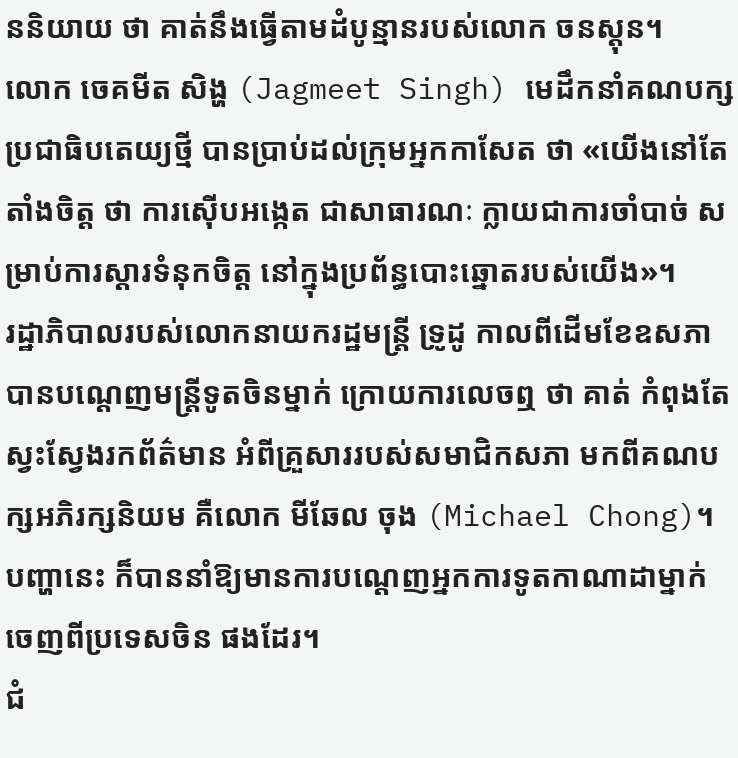ននិយាយ ថា គាត់នឹងធ្វើតាមដំបូន្មានរបស់លោក ចនស្ដុន។
លោក ចេគមីត សិង្ហ (Jagmeet Singh) មេដឹកនាំគណបក្សប្រជាធិបតេយ្យថ្មី បានប្រាប់ដល់ក្រុមអ្នកកាសែត ថា «យើងនៅតែតាំងចិត្ត ថា ការស៊ើបអង្កេត ជាសាធារណៈ ក្លាយជាការចាំបាច់ សម្រាប់ការស្ដារទំនុកចិត្ត នៅក្នុងប្រព័ន្ធបោះឆ្នោតរបស់យើង»។
រដ្ឋាភិបាលរបស់លោកនាយករដ្ឋមន្រ្ដី ទ្រូដូ កាលពីដើមខែឧសភា បានបណ្តេញមន្ត្រីទូតចិនម្នាក់ ក្រោយការលេចឮ ថា គាត់ កំពុងតែស្វះស្វែងរកព័ត៌មាន អំពីគ្រួសាររបស់សមាជិកសភា មកពីគណបក្សអភិរក្សនិយម គឺលោក មីឆែល ចុង (Michael Chong)។ បញ្ហានេះ ក៏បាននាំឱ្យមានការបណ្តេញអ្នកការទូតកាណាដាម្នាក់ ចេញពីប្រទេសចិន ផងដែរ។
ជំ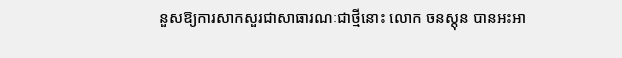នួសឱ្យការសាកសួរជាសាធារណៈជាថ្មីនោះ លោក ចនស្ដុន បានអះអា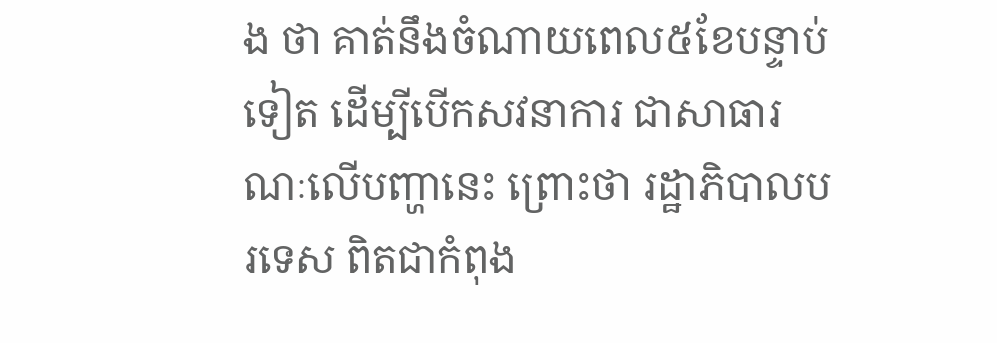ង ថា គាត់នឹងចំណាយពេល៥ខែបន្ទាប់ទៀត ដើម្បីបើកសវនាការ ជាសាធារណៈលើបញ្ហានេះ ព្រោះថា រដ្ឋាភិបាលបរទេស ពិតជាកំពុង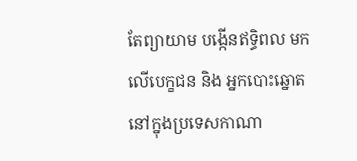តែព្យាយាម បង្កើនឥទ្ធិពល មកលើបេក្ខជន និង អ្នកបោះឆ្នោត នៅក្នុងប្រទេសកាណា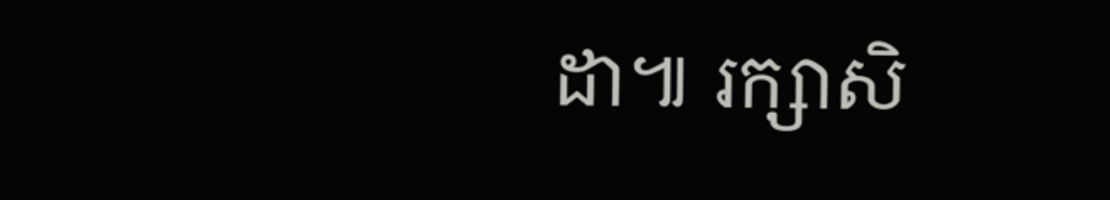ដា៕ រក្សាសិ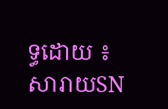ទ្ធដោយ ៖ សារាយSN